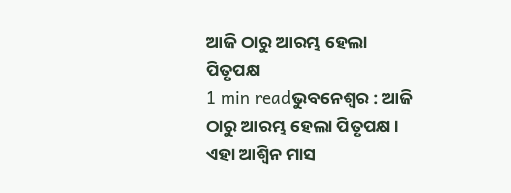ଆଜି ଠାରୁ ଆରମ୍ଭ ହେଲା ପିତୃପକ୍ଷ
1 min readଭୁବନେଶ୍ୱର : ଆଜି ଠାରୁ ଆରମ୍ଭ ହେଲା ପିତୃପକ୍ଷ । ଏହା ଆଶ୍ୱିନ ମାସ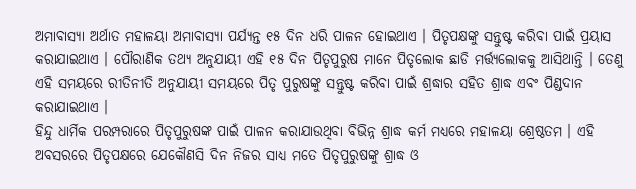ଅମାବାସ୍ୟା ଅର୍ଥାତ ମହାଳୟା ଅମାବାସ୍ୟା ପର୍ଯ୍ୟନ୍ତ ୧୫ ଦିନ ଧରି ପାଳନ ହୋଇଥାଏ । ପିତୃପକ୍ଷଙ୍କୁ ସନ୍ତୁଷ୍ଟ କରିବା ପାଇଁ ପ୍ରୟାସ କରାଯାଇଥାଏ । ପୌରାଣିକ ତଥ୍ୟ ଅନୁଯାୟୀ ଏହି ୧୫ ଦିନ ପିତୃପୁରୁଷ ମାନେ ପିତୃଲୋକ ଛାଡି ମର୍ତ୍ତ୍ୟଲୋକକୁ ଆସିଥାନ୍ତି । ତେଣୁ ଏହି ସମୟରେ ରୀତିନୀତି ଅନୁଯାୟୀ ସମୟରେ ପିତୃ ପୁରୁଷଙ୍କୁ ସନ୍ତୁଷ୍ଟ କରିବା ପାଇଁ ଶ୍ରଦ୍ଧାର ସହିତ ଶ୍ରାଦ୍ଧ ଏବଂ ପିଣ୍ଡଦାନ କରାଯାଇଥାଏ ।
ହିନ୍ଦୁ ଧାର୍ମିକ ପରମ୍ପରାରେ ପିତୃପୁରୁଷଙ୍କ ପାଇଁ ପାଳନ କରାଯାଉଥିବା ବିଭିନ୍ନ ଶ୍ରାଦ୍ଧ କର୍ମ ମଧ୍ୟରେ ମହାଳୟା ଶ୍ରେଷ୍ଠତମ । ଏହି ଅବସରରେ ପିତୃପକ୍ଷରେ ଯେକୌଣସି ଦିନ ନିଜର ସାଧ୍ୟ ମତେ ପିତୃପୁରୁଷଙ୍କୁ ଶ୍ରାଦ୍ଧ ଓ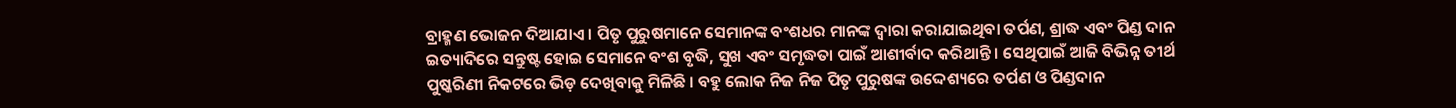ବ୍ରାହ୍ମଣ ଭୋଜନ ଦିଆଯାଏ । ପିତୃ ପୁରୁଷମାନେ ସେମାନଙ୍କ ବଂଶଧର ମାନଙ୍କ ଦ୍ୱାରା କରାଯାଇଥିବା ତର୍ପଣ, ଶ୍ରାଦ୍ଧ ଏବଂ ପିଣ୍ଡ ଦାନ ଇତ୍ୟାଦିରେ ସନ୍ତୁଷ୍ଟ ହୋଇ ସେମାନେ ବଂଶ ବୃଦ୍ଧି, ସୁଖ ଏବଂ ସମୃଦ୍ଧତା ପାଇଁ ଆଶୀର୍ବାଦ କରିଥାନ୍ତି । ସେଥିପାଇଁ ଆଜି ବିଭିନ୍ନ ତୀର୍ଥ ପୁଷ୍କରିଣୀ ନିକଟରେ ଭିଡ଼ ଦେଖିବାକୁ ମିଳିଛି । ବହୁ ଲୋକ ନିଜ ନିଜ ପିତୃ ପୁରୁଷଙ୍କ ଉଦ୍ଦେଶ୍ୟରେ ତର୍ପଣ ଓ ପିଣ୍ଡଦାନ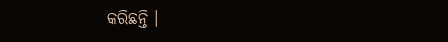କରିଛନ୍ତି ।